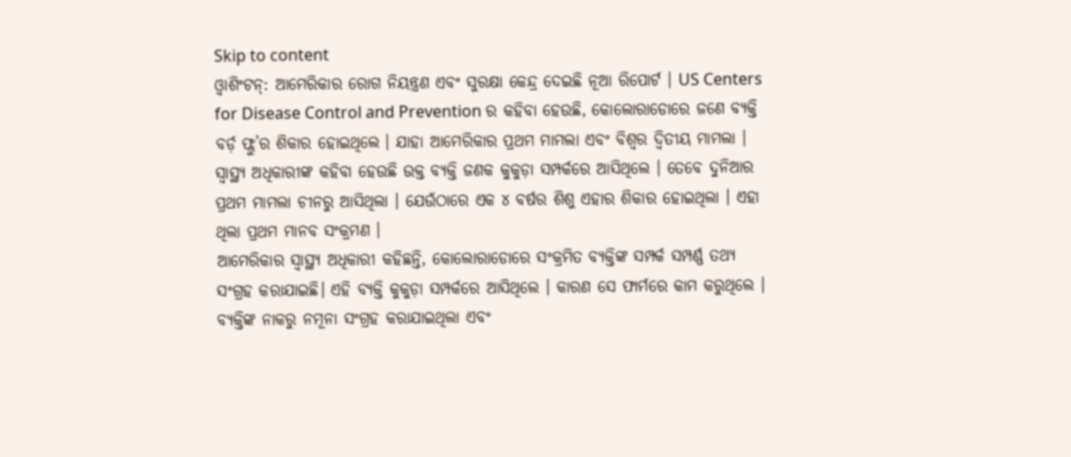Skip to content
ଓ୍ୱାଶିଂଟନ୍: ଆମେରିକାର ରୋଗ ନିୟନ୍ତ୍ରଣ ଏବଂ ସୁରକ୍ଷା କେନ୍ଦ୍ର ଦେଇଛି ନୂଆ ରିପୋର୍ଟ । US Centers for Disease Control and Prevention ର କହିବା ହେଉଛି, କୋଲୋରାଡୋରେ ଜଣେ ବ୍ୟକ୍ତି ବର୍ଡ଼ ଫ୍ଲୁ’ର ଶିକାର ହୋଇଥିଲେ । ଯାହା ଆମେରିକାର ପ୍ରଥମ ମାମଲା ଏବଂ ବିଶ୍ୱର ଦ୍ୱିତୀୟ ମାମଲା । ସ୍ୱାସ୍ଥ୍ୟ ଅଧିକାରୀଙ୍କ କହିବା ହେଉଛି ଉକ୍ତ ବ୍ୟକ୍ତି ଜଣକ କୁକୁଡ଼ା ସମ୍ପର୍କରେ ଆସିଥିଲେ । ତେବେ ଦୁନିଆର ପ୍ରଥମ ମାମଲା ଚୀନରୁ ଆସିଥିଲା । ଯେଉଁଠାରେ ଏକ ୪ ବର୍ଷର ଶିଶୁ ଏହାର ଶିକାର ହୋଇଥିଲା । ଏହା ଥିଲା ପ୍ରଥମ ମାନବ ସଂକ୍ରମଣ ।
ଆମେରିକାର ସ୍ୱାସ୍ଥ୍ୟ ଅଧିକାରୀ କହିଛନ୍ତି, କୋଲୋରାଡୋରେ ସଂକ୍ରମିତ ବ୍ୟକ୍ତିଙ୍କ ସମ୍ପର୍କ ସମ୍ପର୍ଣ୍ଣ ତଥ୍ୟ ସଂଗ୍ରହ କରାଯାଇଛି। ଏହି ବ୍ୟକ୍ତି କୁକୁଡ଼ା ସମ୍ପର୍କରେ ଆସିଥିଲେ । କାରଣ ସେ ଫାର୍ମରେ କାମ କରୁଥିଲେ । ବ୍ୟକ୍ତିଙ୍କ ନାକରୁ ନମୂନା ସଂଗ୍ରହ କରାଯାଇଥିଲା ଏବଂ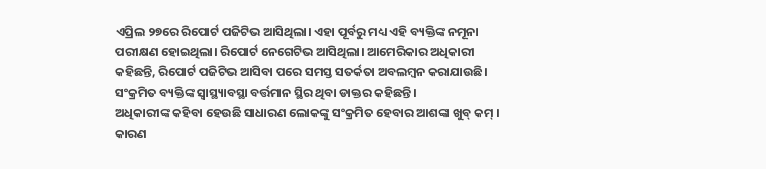ଏପ୍ରିଲ ୨୭ରେ ରିପୋର୍ଟ ପଜିଟିଭ ଆସିଥିଲା। ଏହା ପୂର୍ବରୁ ମଧ୍ୟ ଏହି ବ୍ୟକ୍ତିଙ୍କ ନମୂନା ପରୀକ୍ଷଣ ହୋଇଥିଲା। ରିପୋର୍ଟ ନେଗେଟିଭ ଆସିଥିଲା। ଆମେରିକାର ଅଧିକାରୀ କହିଛନ୍ତି, ରିପୋର୍ଟ ପଜିଟିଭ ଆସିବା ପରେ ସମସ୍ତ ସତର୍କତା ଅବଲମ୍ୱନ କରାଯାଉଛି। ସଂକ୍ରମିତ ବ୍ୟକ୍ତିଙ୍କ ସ୍ୱାସ୍ଥ୍ୟାବସ୍ଥା ବର୍ତ୍ତମାନ ସ୍ଥିର ଥିବା ଡାକ୍ତର କହିଛନ୍ତି।
ଅଧିକାରୀଙ୍କ କହିବା ହେଉଛି ସାଧାରଣ ଲୋକଙ୍କୁ ସଂକ୍ରମିତ ହେବାର ଆଶଙ୍କା ଖୁବ୍ କମ୍ । କାରଣ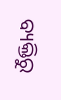ବ୍ୟକ୍ତିରୁ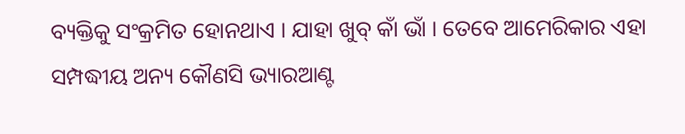ବ୍ୟକ୍ତିକୁ ସଂକ୍ରମିତ ହୋନଥାଏ । ଯାହା ଖୁବ୍ କାଁ ଭାଁ । ତେବେ ଆମେରିକାର ଏହା ସମ୍ପଦ୍ଧୀୟ ଅନ୍ୟ କୌଣସି ଭ୍ୟାରଆଣ୍ଟ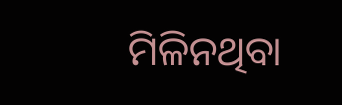ମିଳିନଥିବା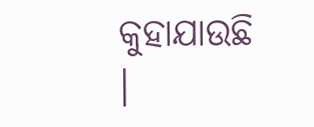କୁହାଯାଉଛି ।